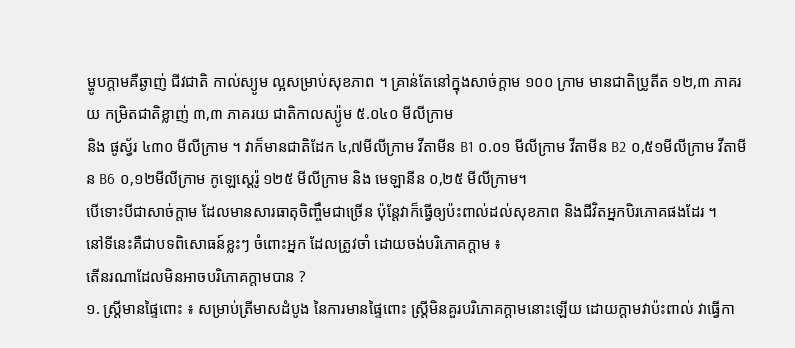ម្ហូបក្តាមគឺឆ្ងាញ់ ជីវជាតិ កាល់ស្យូម ល្អសម្រាប់សុខភាព ។ គ្រាន់តែនៅក្នុងសាច់ក្តាម ១០០ ក្រាម មានជាតិប្រូតីត ១២,៣ ភាគរយ កម្រិតជាតិខ្លាញ់ ៣,៣ ភាគរយ ជាតិកាលស្យ៉ូម ៥.០៤០ មីលីក្រាម
និង ផូស្វ័រ ៤៣០ មីលីក្រាម ។ វាក៏មានជាតិដែក ៤,៧មីលីក្រាម វីតាមីន B1 ០.០១ មីលីក្រាម វីតាមីន B2 ០,៥១មីលីក្រាម វីតាមីន B6 ០,១២មីលីក្រាម កូឡេស្តេរ៉ូ ១២៥ មីលីក្រាម និង មេឡានីន ០,២៥ មីលីក្រាម។
បើទោះបីជាសាច់ក្តាម ដែលមានសារធាតុចិញ្ចឹមជាច្រើន ប៉ុន្តែវាក៏ធ្វើឲ្យប៉ះពាល់ដល់សុខភាព និងជីវិតអ្នកបិរភោគផងដែរ ។
នៅទីនេះគឺជាបទពិសោធន៍ខ្លះៗ ចំពោះអ្នក ដែលត្រូវចាំ ដោយចង់បរិភោគក្តាម ៖
តើនរណាដែលមិនអាចបរិភោគក្តាមបាន ?
១. ស្ត្រីមានផ្ទៃពោះ ៖ សម្រាប់ត្រីមាសដំបូង នៃការមានផ្ទៃពោះ ស្ត្រីមិនគួរបរិភោគក្តាមនោះឡើយ ដោយក្តាមវាប៉ះពាល់ វាធ្វើកា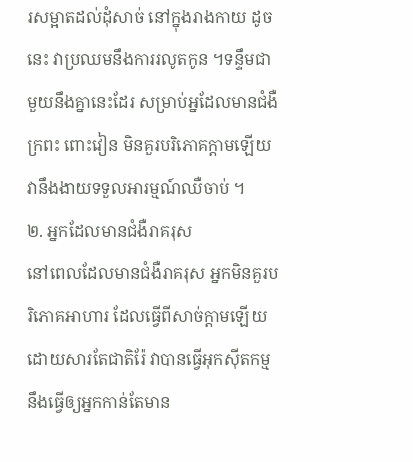រសម្អាតដល់ដុំសាច់ នៅក្នុងរាងកាយ ដូចនេះ វាប្រឈមនឹងការរលូតកូន ។ទន្ទឹមជាមួយនឹងគ្នានេះដែរ សម្រាប់អ្នដែលមានជំងឺក្រពះ ពោះវៀន មិនគួរបរិភោគក្តាមឡើយ វានឹងងាយទទួលអារម្មណ៍ឈឺចាប់ ។
២. អ្នកដែលមានជំងឺរាគរុស
នៅពេលដែលមានជំងឺរាគរុស អ្នកមិនគួរបរិភោគអាហារ ដែលធ្វើពីសាច់ក្តាមឡើយ ដោយសារតែជាតិរ៉ែ វាបានធ្វើអុកស៊ីតកម្ម នឹងធ្វើឲ្យអ្នកកាន់តែមាន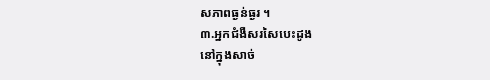សភាពធ្ងន់ធ្ងរ ។
៣.អ្នកជំងឺសរសៃបេះដូង
នៅក្នុងសាច់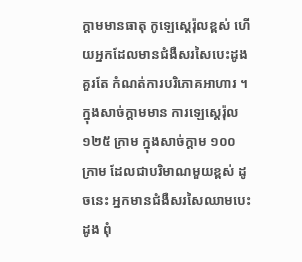ក្តាមមានធាតុ កូឡេស្តេរ៉ុលខ្ពស់ ហើយអ្នកដែលមានជំងឺសរសៃបេះដូង គួរតែ កំណត់ការបរិភោគអាហារ ។ ក្នុងសាច់ក្តាមមាន ការឡេស្តេរ៉ុល ១២៥ ក្រាម ក្នុងសាច់ក្តាម ១០០ ក្រាម ដែលជាបរិមាណមួយខ្ពស់ ដូចនេះ អ្នកមានជំងឺសរសៃឈាមបេះដូង ពុំ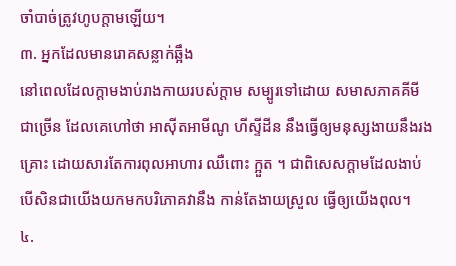ចាំបាច់ត្រូវហូបក្តាមឡើយ។
៣. អ្នកដែលមានរោគសន្លាក់ឆ្អឹង
នៅពេលដែលក្តាមងាប់រាងកាយរបស់ក្តាម សម្បូរទៅដោយ សមាសភាគគីមី ជាច្រើន ដែលគេហៅថា អាស៊ីតអាមីណូ ហីស្ទីដីន នឹងធ្វើឲ្យមនុស្សងាយនឹងរងគ្រោះ ដោយសារតែការពុលអាហារ ឈឺពោះ ក្អួត ។ ជាពិសេសក្តាមដែលងាប់ បើសិនជាយើងយកមកបរិភោគវានឹង កាន់តែងាយស្រួល ធ្វើឲ្យយើងពុល។
៤.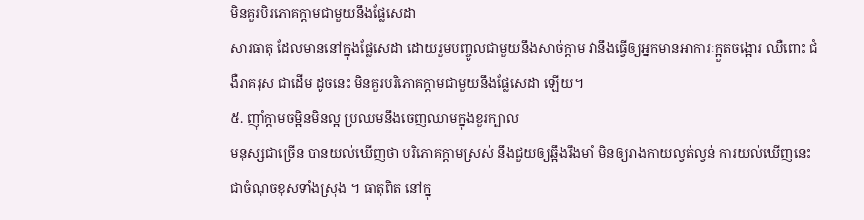មិនគួរបិរភោគក្តាមជាមួយនឹងផ្លែសេដា
សារធាតុ ដែលមាននៅក្នុងផ្លែសេដា ដោយរួមបញ្ចូលជាមួយនឹងសាច់ក្តាម វានឹងធ្វើឲ្យអ្នកមានអាការៈក្អួតចង្អោរ ឈឺពោះ ជំងឺរាគរុស ជាដើម ដូចនេះ មិនគួរបរិភោគក្តាមជាមួយនឹងផ្លែសេដា ឡើយ។
៥. ញ៉ាំក្តាមចម្អិនមិនល្អ ប្រឈមនឹងចេញឈាមក្នុងខួរក្បាល
មនុស្សជាច្រើន បានយល់ឃើញថា បរិភោគក្តាមស្រស់ នឹងជួយឲ្យឆ្អឹងរឹងមាំ មិនឲ្យរាងកាយល្វត់ល្វន់ ការយល់ឃើញនេះ ជាចំណុចខុសទាំងស្រុង ។ ធាតុពិត នៅក្នុ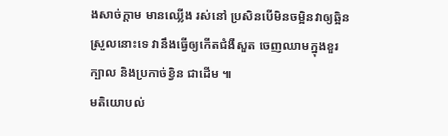ងសាច់ក្តាម មានឈ្លើង រស់នៅ ប្រសិនបើមិនចម្អិនវាឲ្យឆ្អិនស្រួលនោះទេ វានឹងធ្វើឲ្យកើតជំងឺសួត ចេញឈាមក្នុងខួរក្បាល និងប្រកាច់ខ្វិន ជាដើម ៕
មតិយោបល់